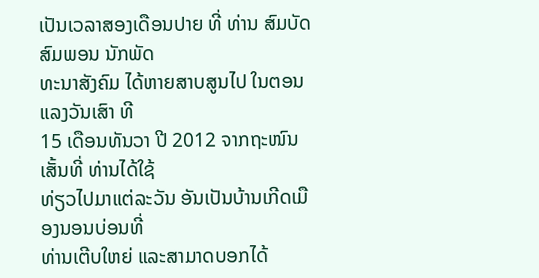ເປັນເວລາສອງເດືອນປາຍ ທີ່ ທ່ານ ສົມບັດ ສົມພອນ ນັກພັດ
ທະນາສັງຄົມ ໄດ້ຫາຍສາບສູນໄປ ໃນຕອນແລງວັນເສົາ ທີ
15 ເດືອນທັນວາ ປີ 2012 ຈາກຖະໜົນເສັ້ນທີ່ ທ່ານໄດ້ໃຊ້
ທ່ຽວໄປມາແຕ່ລະວັນ ອັນເປັນບ້ານເກີດເມືອງນອນບ່ອນທີ່
ທ່ານເຕີບໃຫຍ່ ແລະສາມາດບອກໄດ້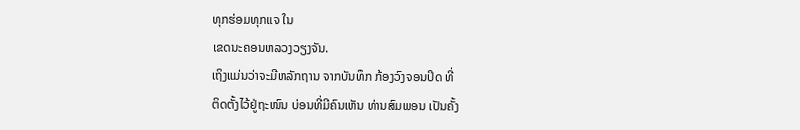ທຸກຮ່ອມທຸກແຈ ໃນ
ເຂດນະຄອນຫລວງວຽງຈັນ.
ເຖິງແມ່ນວ່າຈະມີຫລັກຖານ ຈາກບັນທຶກ ກ້ອງວົງຈອນປິດ ທີ່
ຕິດຕັ້ງໄວ້ຢູ່ຖະໜົນ ບ່ອນທີ່ມີຄົນເຫັນ ທ່ານສົມພອນ ເປັນຄັ້ງ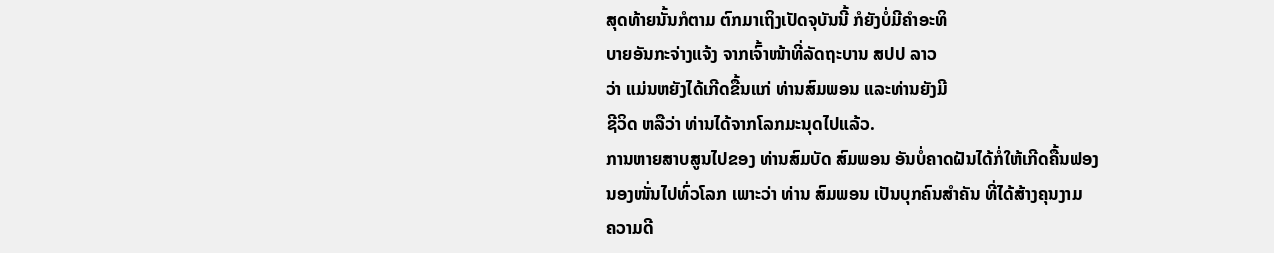ສຸດທ້າຍນັ້ນກໍຕາມ ຕົກມາເຖິງເປັດຈຸບັນນີ້ ກໍຍັງບໍ່ມີຄໍາອະທິ
ບາຍອັນກະຈ່າງແຈ້ງ ຈາກເຈົ້າໜ້າທີ່ລັດຖະບານ ສປປ ລາວ
ວ່າ ແມ່ນຫຍັງໄດ້ເກີດຂື້ນແກ່ ທ່ານສົມພອນ ແລະທ່ານຍັງມີ
ຊີວິດ ຫລືວ່າ ທ່ານໄດ້ຈາກໂລກມະນຸດໄປແລ້ວ.
ການຫາຍສາບສູນໄປຂອງ ທ່ານສົມບັດ ສົມພອນ ອັນບໍ່ຄາດຝັນໄດ້ກໍ່ໃຫ້ເກີດຄື້ນຟອງ
ນອງໜັ່ນໄປທົ່ວໂລກ ເພາະວ່າ ທ່ານ ສົມພອນ ເປັນບຸກຄົນສໍາຄັນ ທີ່ໄດ້ສ້າງຄຸນງາມ
ຄວາມດີ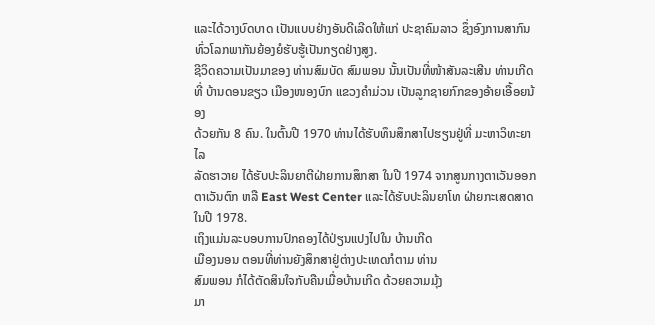ແລະໄດ້ວາງບົດບາດ ເປັນແບບຢ່າງອັນດີເລີດໃຫ້ແກ່ ປະຊາຄົມລາວ ຊຶ່ງອົງການສາກົນທົ່ວໂລກພາກັນຍ້ອງຍໍຮັບຮູ້ເປັນກຽດຢ່າງສູງ.
ຊີວິດຄວາມເປັນມາຂອງ ທ່ານສົມບັດ ສົມພອນ ນັ້ນເປັນທີ່ໜ້າສັນລະເສີນ ທ່ານເກີດທີ່ ບ້ານດອນຂຽວ ເມືອງໜອງບົກ ແຂວງຄໍາມ່ວນ ເປັນລູກຊາຍກົກຂອງອ້າຍເອື້ອຍນ້ອງ
ດ້ວຍກັນ 8 ຄົນ. ໃນຕົ້ນປີ 1970 ທ່ານໄດ້ຮັບທຶນສຶກສາໄປຮຽນຢູ່ທີ່ ມະຫາວິທະຍາໄລ
ລັດຮາວາຍ ໄດ້ຮັບປະລິນຍາຕີຝ່າຍການສຶກສາ ໃນປີ 1974 ຈາກສູນກາງຕາເວັນອອກ
ຕາເວັນຕົກ ຫລື East West Center ແລະໄດ້ຮັບປະລິນຍາໂທ ຝ່າຍກະເສດສາດ
ໃນປີ 1978.
ເຖິງແມ່ນລະບອບການປົກຄອງໄດ້ປ່ຽນແປງໄປໃນ ບ້ານເກີດ
ເມືອງນອນ ຕອນທີ່ທ່ານຍັງສຶກສາຢູ່ຕ່າງປະເທດກໍຕາມ ທ່ານ
ສົມພອນ ກໍໄດ້ຕັດສິນໃຈກັບຄືນເມື່ອບ້ານເກີດ ດ້ວຍຄວາມມຸ້ງ
ມາ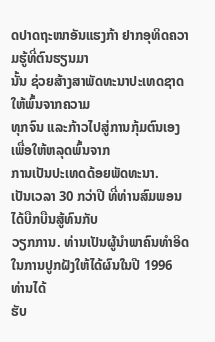ດປາດຖະໜາອັນແຮງກ້າ ຢາກອຸທິດຄວາມຮູ້ທີ່ຕົນຮຽນມາ
ນັ້ນ ຊ່ວຍສ້າງສາພັດທະນາປະເທດຊາດ ໃຫ້ພົ້ນຈາກຄວາມ
ທຸກຈົນ ແລະກ້າວໄປສູ່ການກຸ້ມຕົນເອງ ເພື່ອໃຫ້ຫລຸດພົ້ນຈາກ
ການເປັນປະເທດດ້ອຍພັດທະນາ.
ເປັນເວລາ 30 ກວ່າປີ ທີ່ທ່ານສົມພອນໄດ້ບືກບືນສູ້ທົນກັບ
ວຽກການ. ທ່ານເປັນຜູ້ນຳພາຄົນທຳອິດ ໃນການປູກຝັງໃຫ້ໄດ້ຜົນໃນປີ 1996 ທ່ານໄດ້
ຮັບ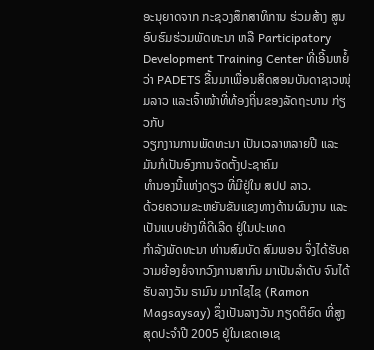ອະນຸຍາດຈາກ ກະຊວງສຶກສາທິການ ຮ່ວມສ້າງ ສູນອົບຮົມຮ່ວມພັດທະນາ ຫລື Participatory Development Training Center ທີ່ເອີ້ນຫຍໍ້ວ່າ PADETS ຂື້ນມາເພື່ອນສິດສອນບັນດາຊາວໜຸ່ມລາວ ແລະເຈົ້າໜ້າທີ່ທ້ອງຖິ່ນຂອງລັດຖະບານ ກ່ຽວກັບ
ວຽກງານການພັດທະນາ ເປັນເວລາຫລາຍປີ ແລະມັນກໍເປັນອົງການຈັດຕັ້ງປະຊາຄົມ
ທໍານອງນີ້ແຫ່ງດຽວ ທີ່ມີຢູ່ໃນ ສປປ ລາວ.
ດ້ວຍຄວາມຂະຫຍັນຂັນແຂງທາງດ້ານຜົນງານ ແລະເປັນແບບຢ່າງທີ່ດີເລີດ ຢູ່ໃນປະເທດ
ກໍາລັງພັດທະນາ ທ່ານສົມບັດ ສົມພອນ ຈຶ່ງໄດ້ຮັບຄວາມຍ້ອງຍໍຈາກວົງການສາກົນ ມາເປັນລໍາດັບ ຈົນໄດ້ຮັບລາງວັນ ຣາມົນ ມາກໄຊໄຊ (Ramon Magsaysay) ຊຶ່ງເປັນລາງວັນ ກຽດຕິຍົດ ທີ່ສູງສຸດປະຈໍາປີ 2005 ຢູ່ໃນເຂດເອເຊ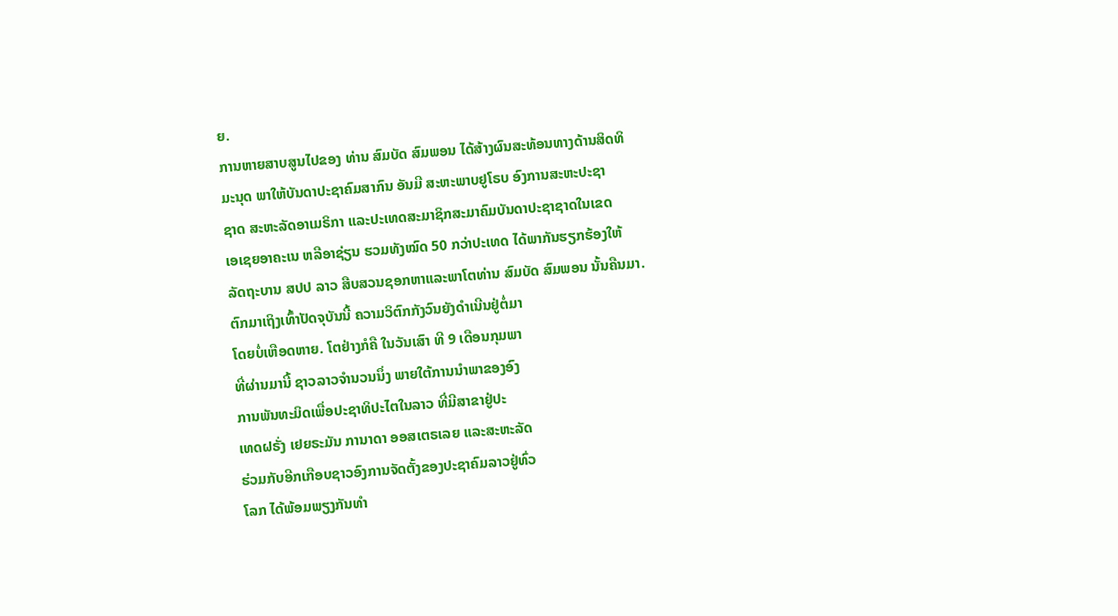ຍ.
ການຫາຍສາບສູນໄປຂອງ ທ່ານ ສົມບັດ ສົມພອນ ໄດ້ສ້າງຜົນສະທ້ອນທາງດ້ານສິດທິ
ມະນຸດ ພາໃຫ້ບັນດາປະຊາຄົມສາກົນ ອັນມີ ສະຫະພາບຢູໂຣບ ອົງການສະຫະປະຊາ
ຊາດ ສະຫະລັດອາເມຣິກາ ແລະປະເທດສະມາຊິກສະມາຄົມບັນດາປະຊາຊາດໃນເຂດ
ເອເຊຍອາຄະເນ ຫລືອາຊ່ຽນ ຮວມທັງໝົດ 50 ກວ່າປະເທດ ໄດ້ພາກັນຮຽກຮ້ອງໃຫ້
ລັດຖະບານ ສປປ ລາວ ສືບສວນຊອກຫາແລະພາໂຕທ່ານ ສົມບັດ ສົມພອນ ນັ້ນຄືນມາ.
ຕົກມາເຖິງເທົ້າປັດຈຸບັນນີ້ ຄວາມວິຕົກກັງວົນຍັງດໍາເນີນຢູ່ຕໍ່ມາ
ໂດຍບໍ່ເຫືອດຫາຍ. ໂຕຢ່າງກໍຄື ໃນວັນເສົາ ທີ 9 ເດືອນກຸມພາ
ທີ່ຜ່ານມານີ້ ຊາວລາວຈໍານວນນຶ່ງ ພາຍໃຕ້ການນໍາພາຂອງອົງ
ການພັນທະມິດເພື່ອປະຊາທິປະໄຕໃນລາວ ທີ່ມີສາຂາຢູ່ປະ
ເທດຝຣັ່ງ ເຢຍຣະມັນ ການາດາ ອອສເຕຣເລຍ ແລະສະຫະລັດ
ຮ່ວມກັບອີກເກືອບຊາວອົງການຈັດຕັ້ງຂອງປະຊາຄົມລາວຢູ່ທົ່ວ
ໂລກ ໄດ້ພ້ອມພຽງກັນທໍາ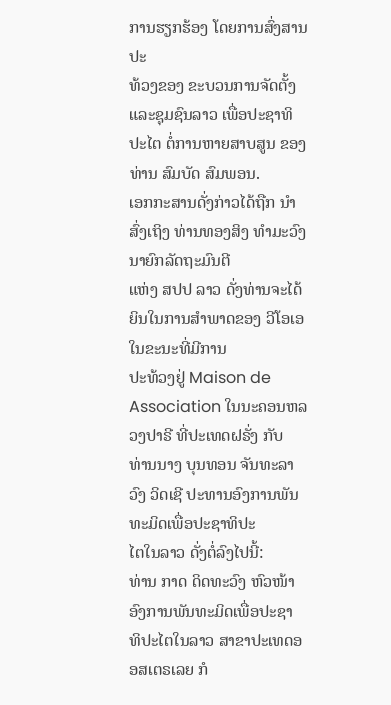ການຮຽກຮ້ອງ ໂດຍການສົ່ງສານປະ
ທ້ວງຂອງ ຂະບວນການຈັດຕັ້ງ ແລະຊຸມຊົນລາວ ເພື່ອປະຊາທິ
ປະໄຕ ຕໍ່ການຫາຍສາບສູນ ຂອງທ່ານ ສົມບັດ ສົມພອນ.
ເອກກະສານດັ່ງກ່າວໄດ້ຖືກ ນຳສົ່ງເຖິງ ທ່ານທອງສິງ ທຳມະວົງ ນາຍົກລັດຖະມົນຕີ
ແຫ່ງ ສປປ ລາວ ດັ່ງທ່ານຈະໄດ້ຍິນໃນການສໍາພາດຂອງ ວີໂອເອ ໃນຂະນະທີ່ມີການ
ປະທ້ວງຢູ່ Maison de Association ໃນນະຄອນຫລວງປາຣີ ທີ່ປະເທດຝຣັ່ງ ກັບ
ທ່ານນາງ ບຸນທອນ ຈັນທະລາວົງ ວິດເຊີ ປະທານອົງການພັນທະມິດເພື່ອປະຊາທິປະ
ໄຕໃນລາວ ດັ່ງຕໍ່ລົງໄປນີ້:
ທ່ານ ກາດ ດິດທະວົງ ຫົວໜ້າອົງການພັນທະມິດເພື່ອປະຊາ
ທິປະໄຕໃນລາວ ສາຂາປະເທດອອສເຕຣເລຍ ກໍ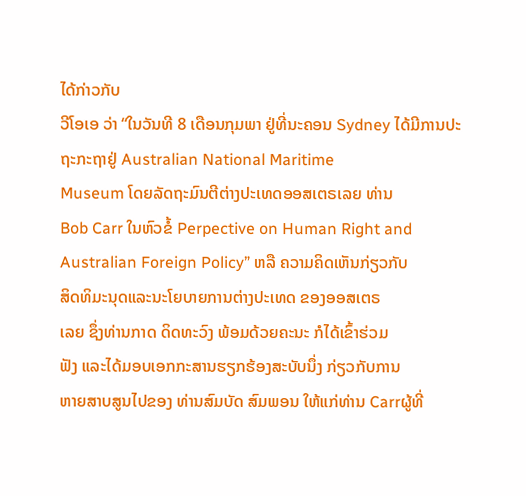ໄດ້ກ່າວກັບ
ວີໂອເອ ວ່າ “ໃນວັນທີ 8 ເດືອນກຸມພາ ຢູ່ທີ່ນະຄອນ Sydney ໄດ້ມີການປະຖະກະຖາຢູ່ Australian National Maritime
Museum ໂດຍລັດຖະມົນຕີຕ່າງປະເທດອອສເຕຣເລຍ ທ່ານ
Bob Carr ໃນຫົວຂໍ້ Perpective on Human Right and
Australian Foreign Policy” ຫລື ຄວາມຄິດເຫັນກ່ຽວກັບ
ສິດທິມະນຸດແລະນະໂຍບາຍການຕ່າງປະເທດ ຂອງອອສເຕຣ
ເລຍ ຊຶ່ງທ່ານກາດ ດິດທະວົງ ພ້ອມດ້ວຍຄະນະ ກໍໄດ້ເຂົ້າຮ່ວມ
ຟັງ ແລະໄດ້ມອບເອກກະສານຮຽກຮ້ອງສະບັບນຶ່ງ ກ່ຽວກັບການ
ຫາຍສາບສູນໄປຂອງ ທ່ານສົມບັດ ສົມພອນ ໃຫ້ແກ່ທ່ານ Carrຜູ້ທີ່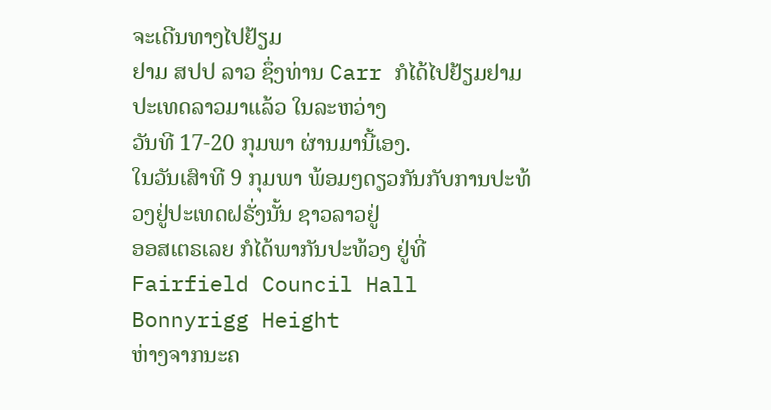ຈະເດີນທາງໄປຢ້ຽມ
ຢາມ ສປປ ລາວ ຊຶ່ງທ່ານ Carr ກໍໄດ້ໄປຢ້ຽມຢາມປະເທດລາວມາແລ້ວ ໃນລະຫວ່າງ
ວັນທີ 17-20 ກຸມພາ ຜ່ານມານີ້ເອງ.
ໃນວັນເສົາທີ 9 ກຸມພາ ພ້ອມໆດຽວກັນກັບການປະທ້ວງຢູ່ປະເທດຝຣັ່ງນັ້ນ ຊາວລາວຢູ່
ອອສເຕຣເລຍ ກໍໄດ້ພາກັນປະທ້ວງ ຢູ່ທີ່ Fairfield Council Hall Bonnyrigg Height
ຫ່າງຈາກນະຄ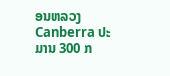ອນຫລວງ Canberra ປະມານ 300 ກ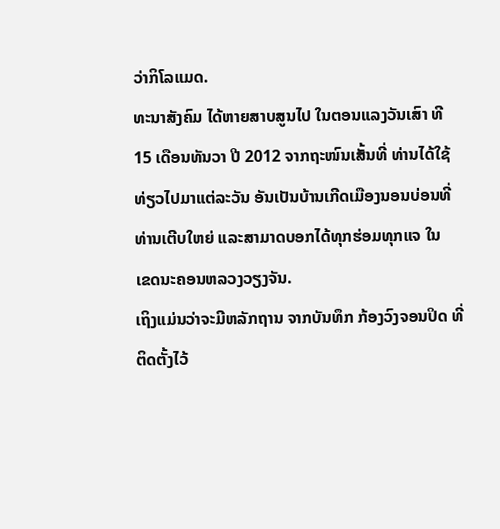ວ່າກິໂລແມດ.
ທະນາສັງຄົມ ໄດ້ຫາຍສາບສູນໄປ ໃນຕອນແລງວັນເສົາ ທີ
15 ເດືອນທັນວາ ປີ 2012 ຈາກຖະໜົນເສັ້ນທີ່ ທ່ານໄດ້ໃຊ້
ທ່ຽວໄປມາແຕ່ລະວັນ ອັນເປັນບ້ານເກີດເມືອງນອນບ່ອນທີ່
ທ່ານເຕີບໃຫຍ່ ແລະສາມາດບອກໄດ້ທຸກຮ່ອມທຸກແຈ ໃນ
ເຂດນະຄອນຫລວງວຽງຈັນ.
ເຖິງແມ່ນວ່າຈະມີຫລັກຖານ ຈາກບັນທຶກ ກ້ອງວົງຈອນປິດ ທີ່
ຕິດຕັ້ງໄວ້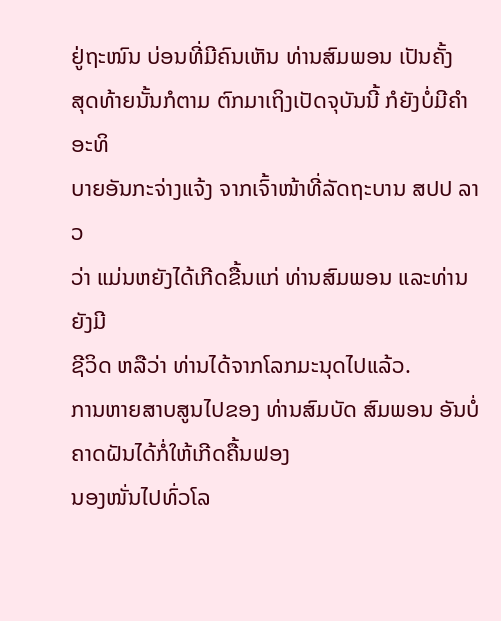ຢູ່ຖະໜົນ ບ່ອນທີ່ມີຄົນເຫັນ ທ່ານສົມພອນ ເປັນຄັ້ງ
ສຸດທ້າຍນັ້ນກໍຕາມ ຕົກມາເຖິງເປັດຈຸບັນນີ້ ກໍຍັງບໍ່ມີຄໍາອະທິ
ບາຍອັນກະຈ່າງແຈ້ງ ຈາກເຈົ້າໜ້າທີ່ລັດຖະບານ ສປປ ລາວ
ວ່າ ແມ່ນຫຍັງໄດ້ເກີດຂື້ນແກ່ ທ່ານສົມພອນ ແລະທ່ານຍັງມີ
ຊີວິດ ຫລືວ່າ ທ່ານໄດ້ຈາກໂລກມະນຸດໄປແລ້ວ.
ການຫາຍສາບສູນໄປຂອງ ທ່ານສົມບັດ ສົມພອນ ອັນບໍ່ຄາດຝັນໄດ້ກໍ່ໃຫ້ເກີດຄື້ນຟອງ
ນອງໜັ່ນໄປທົ່ວໂລ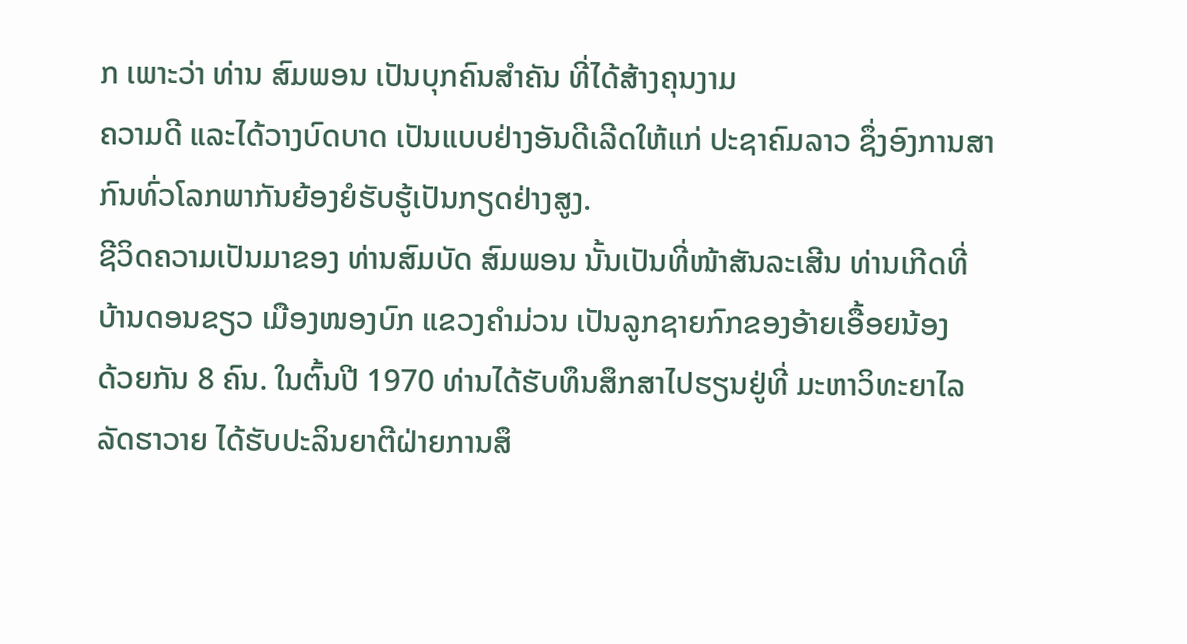ກ ເພາະວ່າ ທ່ານ ສົມພອນ ເປັນບຸກຄົນສໍາຄັນ ທີ່ໄດ້ສ້າງຄຸນງາມ
ຄວາມດີ ແລະໄດ້ວາງບົດບາດ ເປັນແບບຢ່າງອັນດີເລີດໃຫ້ແກ່ ປະຊາຄົມລາວ ຊຶ່ງອົງການສາກົນທົ່ວໂລກພາກັນຍ້ອງຍໍຮັບຮູ້ເປັນກຽດຢ່າງສູງ.
ຊີວິດຄວາມເປັນມາຂອງ ທ່ານສົມບັດ ສົມພອນ ນັ້ນເປັນທີ່ໜ້າສັນລະເສີນ ທ່ານເກີດທີ່ ບ້ານດອນຂຽວ ເມືອງໜອງບົກ ແຂວງຄໍາມ່ວນ ເປັນລູກຊາຍກົກຂອງອ້າຍເອື້ອຍນ້ອງ
ດ້ວຍກັນ 8 ຄົນ. ໃນຕົ້ນປີ 1970 ທ່ານໄດ້ຮັບທຶນສຶກສາໄປຮຽນຢູ່ທີ່ ມະຫາວິທະຍາໄລ
ລັດຮາວາຍ ໄດ້ຮັບປະລິນຍາຕີຝ່າຍການສຶ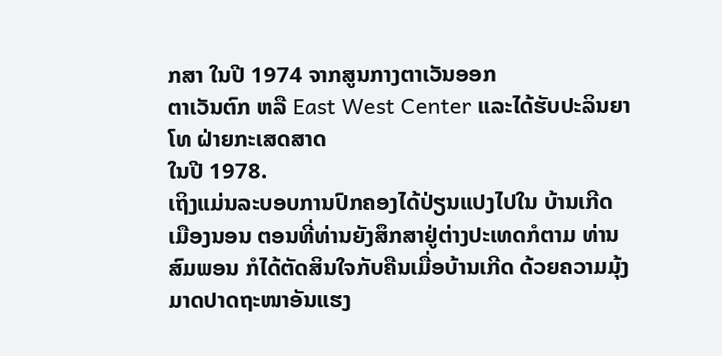ກສາ ໃນປີ 1974 ຈາກສູນກາງຕາເວັນອອກ
ຕາເວັນຕົກ ຫລື East West Center ແລະໄດ້ຮັບປະລິນຍາໂທ ຝ່າຍກະເສດສາດ
ໃນປີ 1978.
ເຖິງແມ່ນລະບອບການປົກຄອງໄດ້ປ່ຽນແປງໄປໃນ ບ້ານເກີດ
ເມືອງນອນ ຕອນທີ່ທ່ານຍັງສຶກສາຢູ່ຕ່າງປະເທດກໍຕາມ ທ່ານ
ສົມພອນ ກໍໄດ້ຕັດສິນໃຈກັບຄືນເມື່ອບ້ານເກີດ ດ້ວຍຄວາມມຸ້ງ
ມາດປາດຖະໜາອັນແຮງ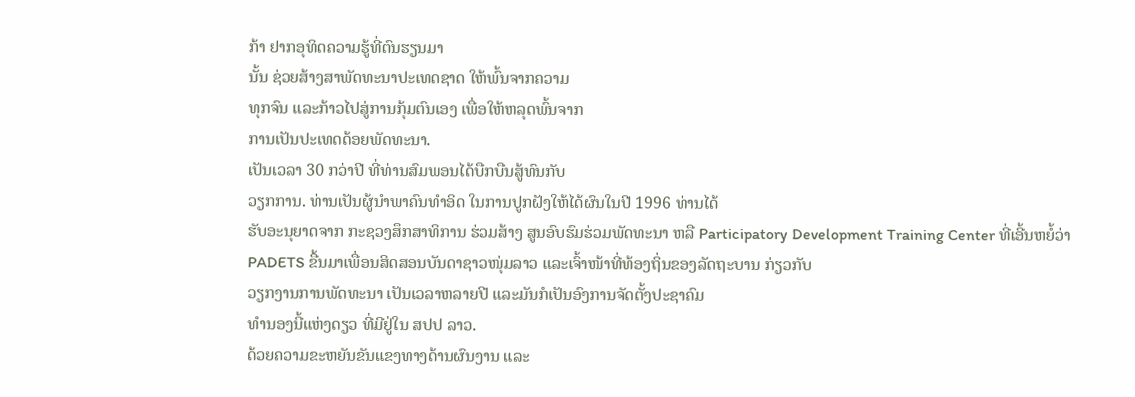ກ້າ ຢາກອຸທິດຄວາມຮູ້ທີ່ຕົນຮຽນມາ
ນັ້ນ ຊ່ວຍສ້າງສາພັດທະນາປະເທດຊາດ ໃຫ້ພົ້ນຈາກຄວາມ
ທຸກຈົນ ແລະກ້າວໄປສູ່ການກຸ້ມຕົນເອງ ເພື່ອໃຫ້ຫລຸດພົ້ນຈາກ
ການເປັນປະເທດດ້ອຍພັດທະນາ.
ເປັນເວລາ 30 ກວ່າປີ ທີ່ທ່ານສົມພອນໄດ້ບືກບືນສູ້ທົນກັບ
ວຽກການ. ທ່ານເປັນຜູ້ນຳພາຄົນທຳອິດ ໃນການປູກຝັງໃຫ້ໄດ້ຜົນໃນປີ 1996 ທ່ານໄດ້
ຮັບອະນຸຍາດຈາກ ກະຊວງສຶກສາທິການ ຮ່ວມສ້າງ ສູນອົບຮົມຮ່ວມພັດທະນາ ຫລື Participatory Development Training Center ທີ່ເອີ້ນຫຍໍ້ວ່າ PADETS ຂື້ນມາເພື່ອນສິດສອນບັນດາຊາວໜຸ່ມລາວ ແລະເຈົ້າໜ້າທີ່ທ້ອງຖິ່ນຂອງລັດຖະບານ ກ່ຽວກັບ
ວຽກງານການພັດທະນາ ເປັນເວລາຫລາຍປີ ແລະມັນກໍເປັນອົງການຈັດຕັ້ງປະຊາຄົມ
ທໍານອງນີ້ແຫ່ງດຽວ ທີ່ມີຢູ່ໃນ ສປປ ລາວ.
ດ້ວຍຄວາມຂະຫຍັນຂັນແຂງທາງດ້ານຜົນງານ ແລະ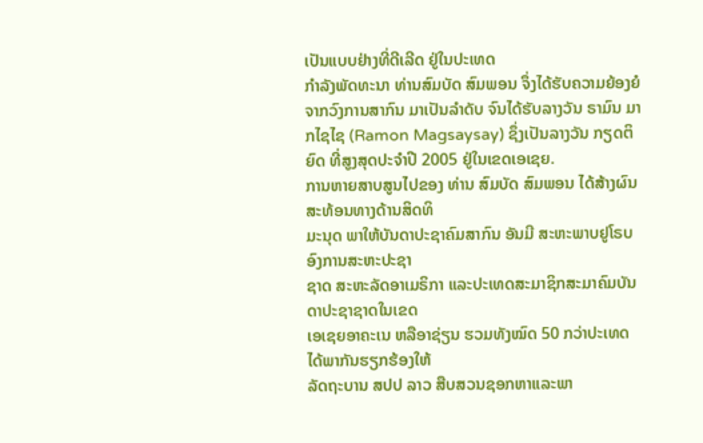ເປັນແບບຢ່າງທີ່ດີເລີດ ຢູ່ໃນປະເທດ
ກໍາລັງພັດທະນາ ທ່ານສົມບັດ ສົມພອນ ຈຶ່ງໄດ້ຮັບຄວາມຍ້ອງຍໍຈາກວົງການສາກົນ ມາເປັນລໍາດັບ ຈົນໄດ້ຮັບລາງວັນ ຣາມົນ ມາກໄຊໄຊ (Ramon Magsaysay) ຊຶ່ງເປັນລາງວັນ ກຽດຕິຍົດ ທີ່ສູງສຸດປະຈໍາປີ 2005 ຢູ່ໃນເຂດເອເຊຍ.
ການຫາຍສາບສູນໄປຂອງ ທ່ານ ສົມບັດ ສົມພອນ ໄດ້ສ້າງຜົນສະທ້ອນທາງດ້ານສິດທິ
ມະນຸດ ພາໃຫ້ບັນດາປະຊາຄົມສາກົນ ອັນມີ ສະຫະພາບຢູໂຣບ ອົງການສະຫະປະຊາ
ຊາດ ສະຫະລັດອາເມຣິກາ ແລະປະເທດສະມາຊິກສະມາຄົມບັນດາປະຊາຊາດໃນເຂດ
ເອເຊຍອາຄະເນ ຫລືອາຊ່ຽນ ຮວມທັງໝົດ 50 ກວ່າປະເທດ ໄດ້ພາກັນຮຽກຮ້ອງໃຫ້
ລັດຖະບານ ສປປ ລາວ ສືບສວນຊອກຫາແລະພາ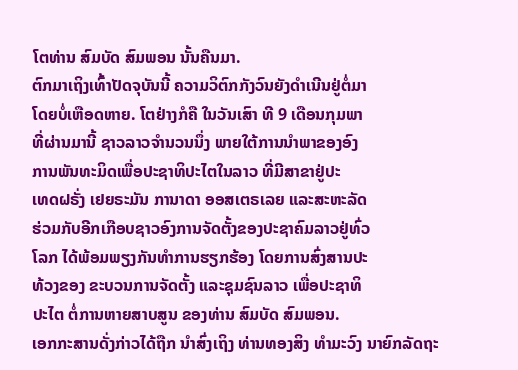ໂຕທ່ານ ສົມບັດ ສົມພອນ ນັ້ນຄືນມາ.
ຕົກມາເຖິງເທົ້າປັດຈຸບັນນີ້ ຄວາມວິຕົກກັງວົນຍັງດໍາເນີນຢູ່ຕໍ່ມາ
ໂດຍບໍ່ເຫືອດຫາຍ. ໂຕຢ່າງກໍຄື ໃນວັນເສົາ ທີ 9 ເດືອນກຸມພາ
ທີ່ຜ່ານມານີ້ ຊາວລາວຈໍານວນນຶ່ງ ພາຍໃຕ້ການນໍາພາຂອງອົງ
ການພັນທະມິດເພື່ອປະຊາທິປະໄຕໃນລາວ ທີ່ມີສາຂາຢູ່ປະ
ເທດຝຣັ່ງ ເຢຍຣະມັນ ການາດາ ອອສເຕຣເລຍ ແລະສະຫະລັດ
ຮ່ວມກັບອີກເກືອບຊາວອົງການຈັດຕັ້ງຂອງປະຊາຄົມລາວຢູ່ທົ່ວ
ໂລກ ໄດ້ພ້ອມພຽງກັນທໍາການຮຽກຮ້ອງ ໂດຍການສົ່ງສານປະ
ທ້ວງຂອງ ຂະບວນການຈັດຕັ້ງ ແລະຊຸມຊົນລາວ ເພື່ອປະຊາທິ
ປະໄຕ ຕໍ່ການຫາຍສາບສູນ ຂອງທ່ານ ສົມບັດ ສົມພອນ.
ເອກກະສານດັ່ງກ່າວໄດ້ຖືກ ນຳສົ່ງເຖິງ ທ່ານທອງສິງ ທຳມະວົງ ນາຍົກລັດຖະ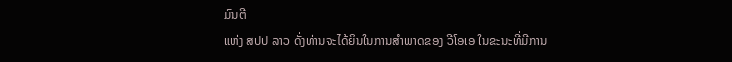ມົນຕີ
ແຫ່ງ ສປປ ລາວ ດັ່ງທ່ານຈະໄດ້ຍິນໃນການສໍາພາດຂອງ ວີໂອເອ ໃນຂະນະທີ່ມີການ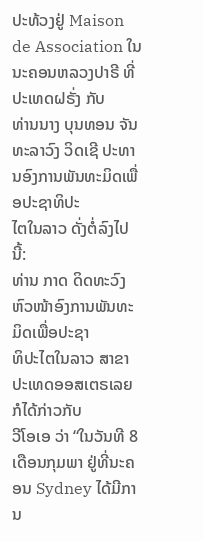ປະທ້ວງຢູ່ Maison de Association ໃນນະຄອນຫລວງປາຣີ ທີ່ປະເທດຝຣັ່ງ ກັບ
ທ່ານນາງ ບຸນທອນ ຈັນທະລາວົງ ວິດເຊີ ປະທານອົງການພັນທະມິດເພື່ອປະຊາທິປະ
ໄຕໃນລາວ ດັ່ງຕໍ່ລົງໄປນີ້:
ທ່ານ ກາດ ດິດທະວົງ ຫົວໜ້າອົງການພັນທະມິດເພື່ອປະຊາ
ທິປະໄຕໃນລາວ ສາຂາປະເທດອອສເຕຣເລຍ ກໍໄດ້ກ່າວກັບ
ວີໂອເອ ວ່າ “ໃນວັນທີ 8 ເດືອນກຸມພາ ຢູ່ທີ່ນະຄອນ Sydney ໄດ້ມີການ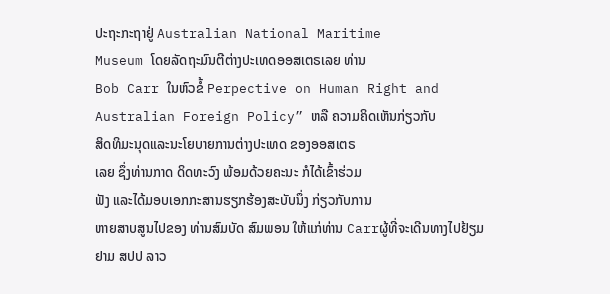ປະຖະກະຖາຢູ່ Australian National Maritime
Museum ໂດຍລັດຖະມົນຕີຕ່າງປະເທດອອສເຕຣເລຍ ທ່ານ
Bob Carr ໃນຫົວຂໍ້ Perpective on Human Right and
Australian Foreign Policy” ຫລື ຄວາມຄິດເຫັນກ່ຽວກັບ
ສິດທິມະນຸດແລະນະໂຍບາຍການຕ່າງປະເທດ ຂອງອອສເຕຣ
ເລຍ ຊຶ່ງທ່ານກາດ ດິດທະວົງ ພ້ອມດ້ວຍຄະນະ ກໍໄດ້ເຂົ້າຮ່ວມ
ຟັງ ແລະໄດ້ມອບເອກກະສານຮຽກຮ້ອງສະບັບນຶ່ງ ກ່ຽວກັບການ
ຫາຍສາບສູນໄປຂອງ ທ່ານສົມບັດ ສົມພອນ ໃຫ້ແກ່ທ່ານ Carrຜູ້ທີ່ຈະເດີນທາງໄປຢ້ຽມ
ຢາມ ສປປ ລາວ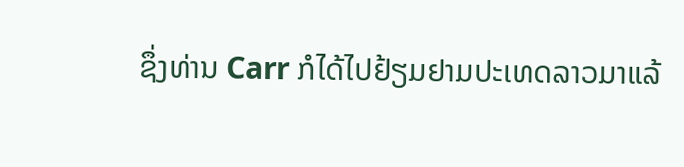ຊຶ່ງທ່ານ Carr ກໍໄດ້ໄປຢ້ຽມຢາມປະເທດລາວມາແລ້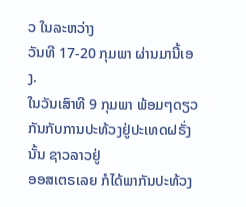ວ ໃນລະຫວ່າງ
ວັນທີ 17-20 ກຸມພາ ຜ່ານມານີ້ເອງ.
ໃນວັນເສົາທີ 9 ກຸມພາ ພ້ອມໆດຽວກັນກັບການປະທ້ວງຢູ່ປະເທດຝຣັ່ງນັ້ນ ຊາວລາວຢູ່
ອອສເຕຣເລຍ ກໍໄດ້ພາກັນປະທ້ວງ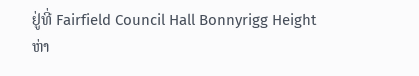ຢູ່ທີ່ Fairfield Council Hall Bonnyrigg Height
ຫ່າ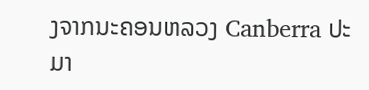ງຈາກນະຄອນຫລວງ Canberra ປະມາ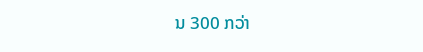ນ 300 ກວ່າ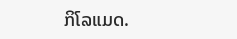ກິໂລແມດ.